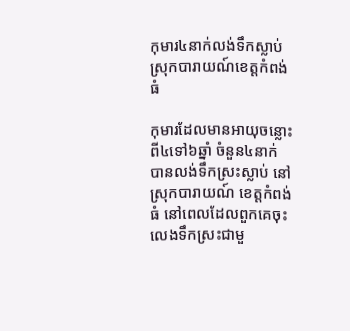កុមារ៤នាក់លង់ទឹកស្លាប់ស្រុកបារាយណ៍ខេត្តកំពង់ធំ

កុមារដែលមានអាយុចន្លោះពី៤ទៅ៦ឆ្នាំ ចំនួន៤នាក់ បានលង់ទឹកស្រះស្លាប់ នៅស្រុកបារាយណ៍ ខេត្តកំពង់ធំ នៅពេលដែលពួកគេចុះលេងទឹកស្រះជាមួ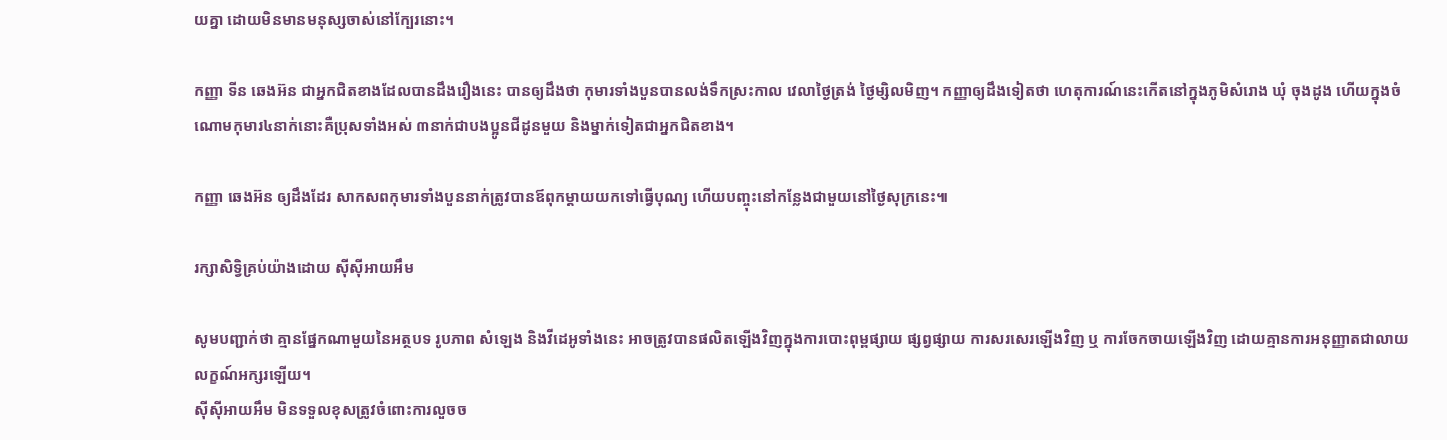យគ្នា ដោយមិនមានមនុស្សចាស់នៅក្បែរនោះ។

កញ្ញា ទីន ឆេងអ៊ន ជាអ្នកជិតខាងដែលបានដឹងរឿងនេះ បានឲ្យដឹងថា កុមារទាំងបួនបានលង់ទឹកស្រះកាល វេលាថ្ងៃត្រង់ ថ្ងៃម្សិលមិញ។ កញ្ញាឲ្យដឹងទៀតថា ហេតុការណ៍នេះកើតនៅក្នុងភូមិសំរោង ឃុំ ចុងដូង ហើយក្នុងចំណោមកុមារ៤នាក់នោះគឺប្រុសទាំងអស់ ៣នាក់ជាបងប្អូនជីដូនមួយ និងម្នាក់ទៀតជាអ្នកជិតខាង។

កញ្ញា ឆេងអ៊ន ឲ្យដឹងដែរ សាកសពកុមារទាំងបួននាក់ត្រូវបានឪពុកម្តាយយកទៅធ្វើបុណ្យ ហើយបញ្ចុះនៅកន្លែងជាមួយនៅថ្ងៃសុក្រនេះ៕

រក្សាសិទ្វិគ្រប់យ៉ាងដោយ ស៊ីស៊ីអាយអឹម

សូមបញ្ជាក់ថា គ្មានផ្នែកណាមួយនៃអត្ថបទ រូបភាព សំឡេង និងវីដេអូទាំងនេះ អាចត្រូវបានផលិតឡើងវិញក្នុងការបោះពុម្ពផ្សាយ ផ្សព្វផ្សាយ ការសរសេរឡើងវិញ ឬ ការចែកចាយឡើងវិញ ដោយគ្មានការអនុញ្ញាតជាលាយលក្ខណ៍អក្សរឡើយ។
ស៊ីស៊ីអាយអឹម មិនទទួលខុសត្រូវចំពោះការលួចច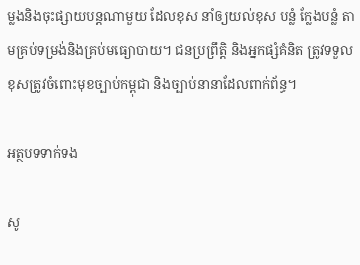ម្លងនិងចុះផ្សាយបន្តណាមួយ ដែលខុស នាំឲ្យយល់ខុស បន្លំ ក្លែងបន្លំ តាមគ្រប់ទម្រង់និងគ្រប់មធ្យោបាយ។ ជនប្រព្រឹត្តិ និងអ្នកផ្សំគំនិត ត្រូវទទួលខុសត្រូវចំពោះមុខច្បាប់កម្ពុជា និងច្បាប់នានាដែលពាក់ព័ន្ធ។

អត្ថបទទាក់ទង

សូ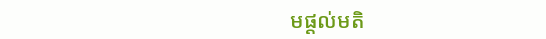មផ្ដល់មតិ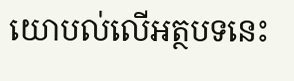យោបល់លើអត្ថបទនេះ